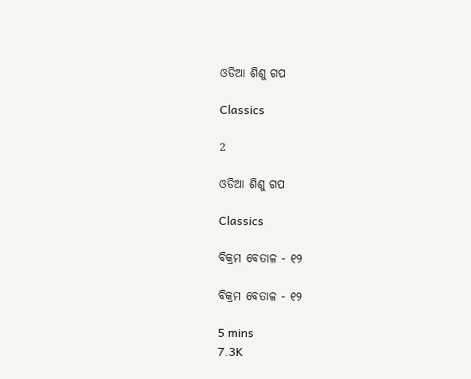ଓଡିଆ ଶିଶୁ ଗପ

Classics

2

ଓଡିଆ ଶିଶୁ ଗପ

Classics

ବିକ୍ରମ ବେତାଳ - ୧୨

ବିକ୍ରମ ବେତାଳ - ୧୨

5 mins
7.3K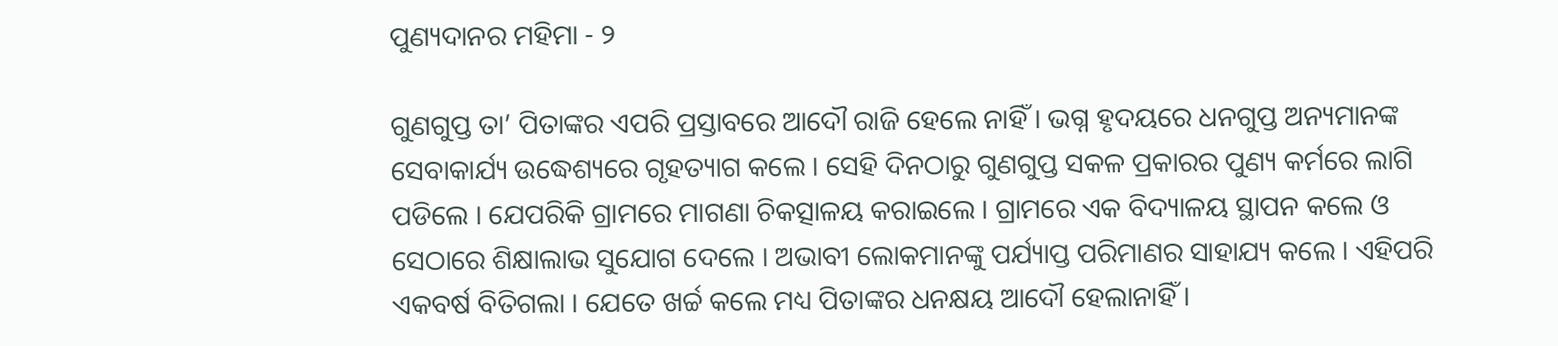ପୁଣ୍ୟଦାନର ମହିମା - ୨

ଗୁଣଗୁପ୍ତ ତା’ ପିତାଙ୍କର ଏପରି ପ୍ରସ୍ତାବରେ ଆଦୌ ରାଜି ହେଲେ ନାହିଁ । ଭଗ୍ନ ହୃଦୟରେ ଧନଗୁପ୍ତ ଅନ୍ୟମାନଙ୍କ ସେବାକାର୍ଯ୍ୟ ଉଦ୍ଧେଶ୍ୟରେ ଗୃହତ୍ୟାଗ କଲେ । ସେହି ଦିନଠାରୁ ଗୁଣଗୁପ୍ତ ସକଳ ପ୍ରକାରର ପୁଣ୍ୟ କର୍ମରେ ଲାଗି ପଡିଲେ । ଯେପରିକି ଗ୍ରାମରେ ମାଗଣା ଚିକତ୍ସାଳୟ କରାଇଲେ । ଗ୍ରାମରେ ଏକ ବିଦ୍ୟାଳୟ ସ୍ଥାପନ କଲେ ଓ ସେଠାରେ ଶିକ୍ଷାଲାଭ ସୁଯୋଗ ଦେଲେ । ଅଭାବୀ ଲୋକମାନଙ୍କୁ ପର୍ଯ୍ୟାପ୍ତ ପରିମାଣର ସାହାଯ୍ୟ କଲେ । ଏହିପରି ଏକବର୍ଷ ବିତିଗଲା । ଯେତେ ଖର୍ଚ୍ଚ କଲେ ମଧ୍ୟ ପିତାଙ୍କର ଧନକ୍ଷୟ ଆଦୌ ହେଲାନାହିଁ ।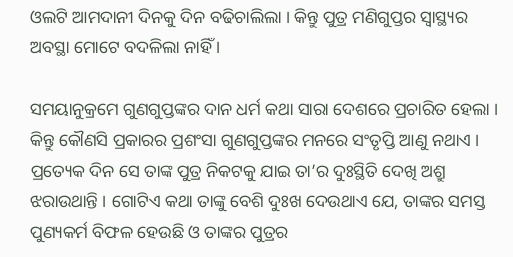ଓଲଟି ଆମଦାନୀ ଦିନକୁ ଦିନ ବଢିଚାଲିଲା । କିନ୍ତୁ ପୁତ୍ର ମଣିଗୁପ୍ତର ସ୍ୱାସ୍ଥ୍ୟର ଅବସ୍ଥା ମୋଟେ ବଦଳିଲା ନାହିଁ ।

ସମୟାନୁକ୍ରମେ ଗୁଣଗୁପ୍ତଙ୍କର ଦାନ ଧର୍ମ କଥା ସାରା ଦେଶରେ ପ୍ରଚାରିତ ହେଲା । କିନ୍ତୁ କୌଣସି ପ୍ରକାରର ପ୍ରଶଂସା ଗୁଣଗୁପ୍ତଙ୍କର ମନରେ ସଂତୃପ୍ତି ଆଣୁ ନଥାଏ । ପ୍ରତ୍ୟେକ ଦିନ ସେ ତାଙ୍କ ପୁତ୍ର ନିକଟକୁ ଯାଇ ତା’ର ଦୁଃସ୍ଥିତି ଦେଖି ଅଶ୍ରୁ ଝରାଉଥାନ୍ତି । ଗୋଟିଏ କଥା ତାଙ୍କୁ ବେଶି ଦୁଃଖ ଦେଉଥାଏ ଯେ, ତାଙ୍କର ସମସ୍ତ ପୁଣ୍ୟକର୍ମ ବିଫଳ ହେଉଛି ଓ ତାଙ୍କର ପୁତ୍ରର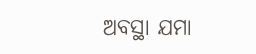ଅବସ୍ଥା ଯମା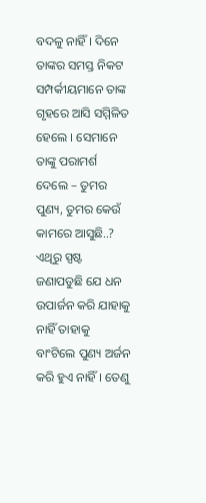ବଦଳୁ ନାହିଁ । ଦିନେ ତାଙ୍କର ସମସ୍ତ ନିକଟ ସମ୍ପର୍କୀୟମାନେ ତାଙ୍କ ଗୃହରେ ଆସି ସମ୍ମିଳିତ ହେଲେ । ସେମାନେ ତାଙ୍କୁ ପରାମର୍ଶ ଦେଲେ – ତୁମର ପୁଣ୍ୟ, ତୁମର କେଉଁ କାମରେ ଆସୁଛି..? ଏଥିରୁ ସ୍ପଷ୍ଟ ଜଣାପଡୁଛି ଯେ ଧନ ଉପାର୍ଜନ କରି ଯାହାକୁ ନାହିଁ ତାହାକୁ ବାଂଟିଲେ ପୁଣ୍ୟ ଅର୍ଜନ କରି ହୁଏ ନାହିଁ । ତେଣୁ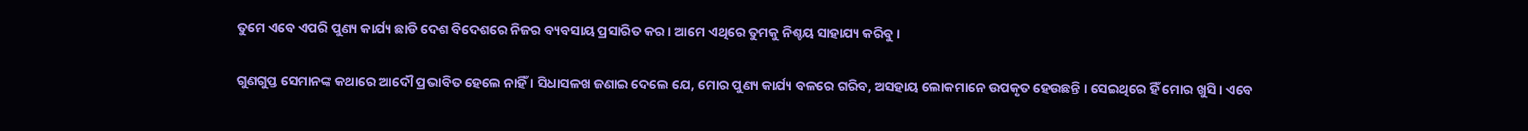ତୁମେ ଏବେ ଏପରି ପୁଣ୍ୟ କାର୍ଯ୍ୟ ଛାଡି ଦେଶ ବିଦେଶରେ ନିଜର ବ୍ୟବସାୟ ପ୍ରସାରିତ କର । ଆମେ ଏଥିରେ ତୁମକୁ ନିଶ୍ଚୟ ସାହାଯ୍ୟ କରିବୁ ।

ଗୁଣଗୁପ୍ତ ସେମାନଙ୍କ କଥାରେ ଆଦୌ ପ୍ରଭାବିତ ହେଲେ ନାହିଁ । ସିଧାସଳଖ ଜଣାଇ ଦେଲେ ଯେ, ମୋର ପୁଣ୍ୟ କାର୍ଯ୍ୟ ବଳରେ ଗରିବ, ଅସହାୟ ଲୋକମାନେ ଉପକୃତ ହେଉଛନ୍ତି । ସେଇଥିରେ ହିଁ ମୋର ଖୁସି । ଏବେ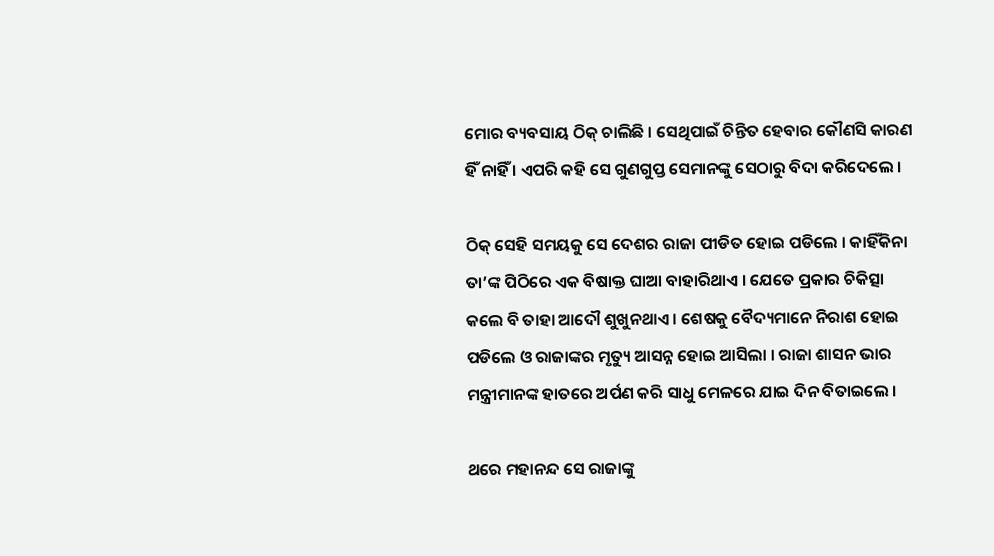ମୋର ବ୍ୟବସାୟ ଠିକ୍ ଚାଲିଛି । ସେଥିପାଇଁ ଚିନ୍ତିତ ହେବାର କୌଣସି କାରଣ ହିଁ ନାହିଁ । ଏପରି କହି ସେ ଗୁଣଗୁପ୍ତ ସେମାନଙ୍କୁ ସେଠାରୁ ବିଦା କରିଦେଲେ ।

ଠିକ୍ ସେହି ସମୟକୁ ସେ ଦେଶର ରାଜା ପୀଡିତ ହୋଇ ପଡିଲେ । କାହିଁକିନା ତା’ଙ୍କ ପିଠିରେ ଏକ ବିଷାକ୍ତ ଘାଆ ବାହାରିଥାଏ । ଯେତେ ପ୍ରକାର ଚିକିତ୍ସା କଲେ ବି ତାହା ଆଦୌ ଶୁଖୁନଥାଏ । ଶେଷକୁ ବୈଦ୍ୟମାନେ ନିରାଶ ହୋଇ ପଡିଲେ ଓ ରାଜାଙ୍କର ମୃତ୍ୟୁ ଆସନ୍ନ ହୋଇ ଆସିଲା । ରାଜା ଶାସନ ଭାର ମନ୍ତ୍ରୀମାନଙ୍କ ହାତରେ ଅର୍ପଣ କରି ସାଧୁ ମେଳରେ ଯାଇ ଦିନ ବିତାଇଲେ ।

ଥରେ ମହାନନ୍ଦ ସେ ରାଜାଙ୍କୁ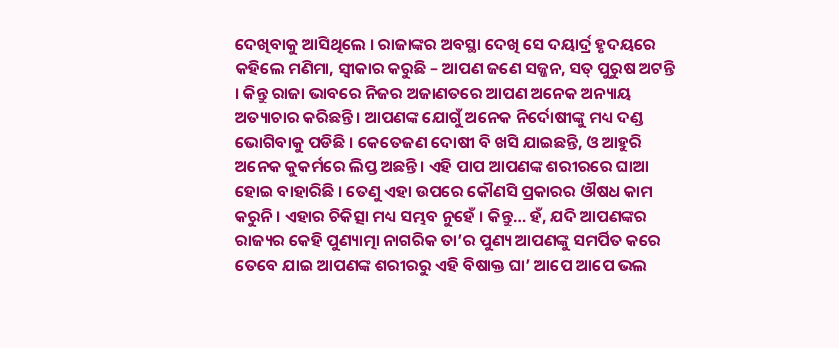ଦେଖିବାକୁ ଆସିଥିଲେ । ରାଜାଙ୍କର ଅବସ୍ଥା ଦେଖି ସେ ଦୟାର୍ଦ୍ର ହୃଦୟରେ କହିଲେ ମଣିମା, ସ୍ୱୀକାର କରୁଛି – ଆପଣ ଜଣେ ସଜ୍ଜନ, ସତ୍ ପୁରୁଷ ଅଟନ୍ତି । କିନ୍ତୁ ରାଜା ଭାବରେ ନିଜର ଅଜାଣତରେ ଆପଣ ଅନେକ ଅନ୍ୟାୟ ଅତ୍ୟାଚାର କରିଛନ୍ତି । ଆପଣଙ୍କ ଯୋଗୁଁ ଅନେକ ନିର୍ଦୋଷୀଙ୍କୁ ମଧ୍ୟ ଦଣ୍ଡ ଭୋଗିବାକୁ ପଡିଛି । କେତେଜଣ ଦୋଷୀ ବି ଖସି ଯାଇଛନ୍ତି, ଓ ଆହୁରି ଅନେକ କୁକର୍ମରେ ଲିପ୍ତ ଅଛନ୍ତି । ଏହି ପାପ ଆପଣଙ୍କ ଶରୀରରେ ଘାଆ ହୋଇ ବାହାରିଛି । ତେଣୁ ଏହା ଉପରେ କୌଣସି ପ୍ରକାରର ଔଷଧ କାମ କରୁନି । ଏହାର ଚିକିତ୍ସା ମଧ୍ୟ ସମ୍ଭବ ନୁହେଁ । କିନ୍ତୁ… ହଁ, ଯଦି ଆପଣଙ୍କର ରାଜ୍ୟର କେହି ପୁଣ୍ୟାତ୍ମା ନାଗରିକ ତା’ର ପୁଣ୍ୟ ଆପଣଙ୍କୁ ସମର୍ପିତ କରେ ତେବେ ଯାଇ ଆପଣଙ୍କ ଶରୀରରୁ ଏହି ବିଷାକ୍ତ ଘା’ ଆପେ ଆପେ ଭଲ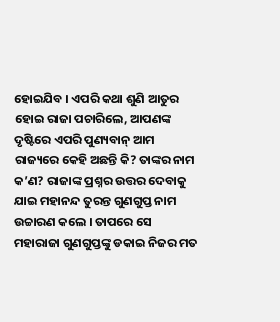ହୋଇଯିବ । ଏପରି କଥା ଶୁଣି ଆତୁର ହୋଇ ରାଜା ପଚାରିଲେ, ଆପଣଙ୍କ ଦୃଷ୍ଟିରେ ଏପରି ପୁଣ୍ୟବାନ୍ ଆମ ରାଜ୍ୟରେ କେହି ଅଛନ୍ତି କି? ତାଙ୍କର ନାମ କ’ଣ? ରାଜାଙ୍କ ପ୍ରଶ୍ନର ଉତ୍ତର ଦେବାକୁ ଯାଇ ମହାନନ୍ଦ ତୁରନ୍ତ ଗୁଣଗୁପ୍ତ ନାମ ଉଚ୍ଚାରଣ କଲେ । ତାପରେ ସେ ମହାରାଜା ଗୁଣଗୁପ୍ତଙ୍କୁ ଡକାଇ ନିଜର ମତ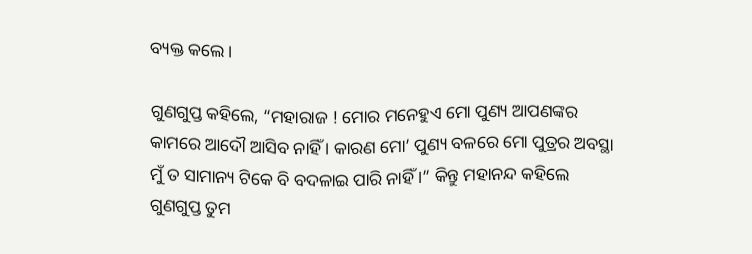ବ୍ୟକ୍ତ କଲେ ।

ଗୁଣଗୁପ୍ତ କହିଲେ, “ମହାରାଜ ! ମୋର ମନେହୁଏ ମୋ ପୁଣ୍ୟ ଆପଣଙ୍କର କାମରେ ଆଦୌ ଆସିବ ନାହିଁ । କାରଣ ମୋ’ ପୁଣ୍ୟ ବଳରେ ମୋ ପୁତ୍ରର ଅବସ୍ଥା ମୁଁ ତ ସାମାନ୍ୟ ଟିକେ ବି ବଦଳାଇ ପାରି ନାହିଁ ।” କିନ୍ତୁ ମହାନନ୍ଦ କହିଲେ ଗୁଣଗୁପ୍ତ ତୁମ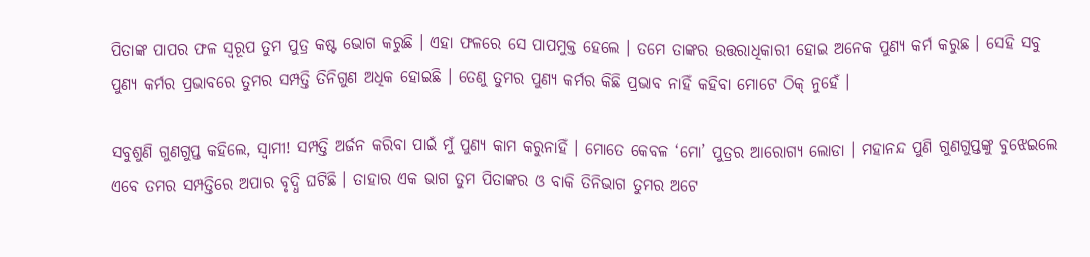ପିତାଙ୍କ ପାପର ଫଳ ସ୍ୱରୂପ ତୁମ ପୁତ୍ର କଷ୍ଟ ଭୋଗ କରୁଛି । ଏହା ଫଳରେ ସେ ପାପମୁକ୍ତ ହେଲେ । ତମେ ତାଙ୍କର ଉତ୍ତରାଧିକାରୀ ହୋଇ ଅନେକ ପୁଣ୍ୟ କର୍ମ କରୁଛ । ସେହି ସବୁ ପୁଣ୍ୟ କର୍ମର ପ୍ରଭାବରେ ତୁମର ସମ୍ପତ୍ତି ତିନିଗୁଣ ଅଧିକ ହୋଇଛି । ତେଣୁ ତୁମର ପୁଣ୍ୟ କର୍ମର କିଛି ପ୍ରଭାବ ନାହିଁ କହିବା ମୋଟେ ଠିକ୍ ନୁହେଁ ।

ସବୁଶୁଣି ଗୁଣଗୁପ୍ତ କହିଲେ, ସ୍ୱାମୀ! ସମ୍ପତ୍ତି ଅର୍ଜନ କରିବା ପାଇଁ ମୁଁ ପୁଣ୍ୟ କାମ କରୁନାହିଁ । ମୋତେ କେବଳ ‘ମୋ’ ପୁତ୍ରର ଆରୋଗ୍ୟ ଲୋଡା । ମହାନନ୍ଦ ପୁଣି ଗୁଣଗୁପ୍ତଙ୍କୁ ବୁଝେଇଲେ ଏବେ ତମର ସମ୍ପତ୍ତିରେ ଅପାର ବୃଦ୍ଧି ଘଟିଛି । ତାହାର ଏକ ଭାଗ ତୁମ ପିତାଙ୍କର ଓ ବାକି ତିନିଭାଗ ତୁମର ଅଟେ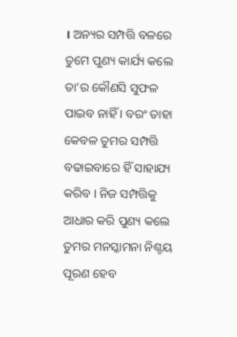। ଅନ୍ୟର ସମ୍ପତ୍ତି ବଳରେ ତୁମେ ପୁଣ୍ୟ କାର୍ଯ୍ୟ କଲେ ତା’ର କୌଣସି ସୁଫଳ ପାଇବ ନାହିଁ । ବରଂ ତାହା କେବଳ ତୁମର ସମ୍ପତ୍ତି ବଢାଇବାରେ ହିଁ ସାହାଯ୍ୟ କରିବ । ନିଜ ସମ୍ପତ୍ତିକୁ ଆଧାର କରି ପୁଣ୍ୟ କଲେ ତୁମର ମନସ୍କାମନା ନିଶ୍ଚୟ ପୂରଣ ହେବ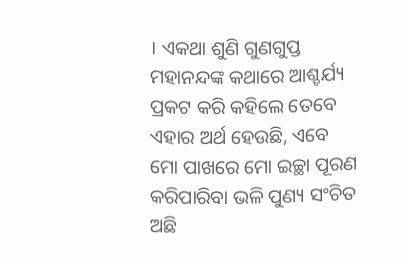। ଏକଥା ଶୁଣି ଗୁଣଗୁପ୍ତ ମହାନନ୍ଦଙ୍କ କଥାରେ ଆଶ୍ଚର୍ଯ୍ୟ ପ୍ରକଟ କରି କହିଲେ ତେବେ ଏହାର ଅର୍ଥ ହେଉଛି, ଏବେ ମୋ ପାଖରେ ମୋ ଇଚ୍ଛା ପୂରଣ କରିପାରିବା ଭଳି ପୁଣ୍ୟ ସଂଚିତ ଅଛି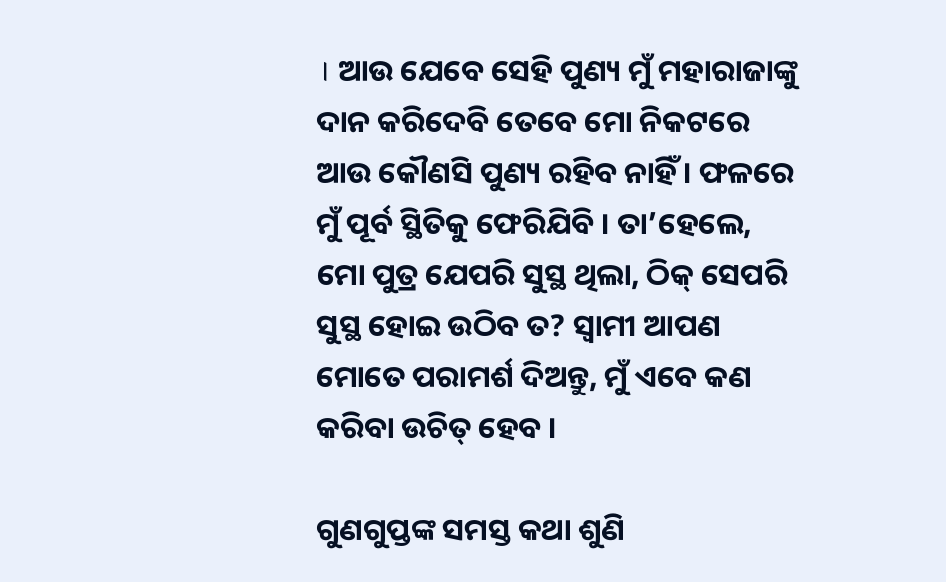। ଆଉ ଯେବେ ସେହି ପୁଣ୍ୟ ମୁଁ ମହାରାଜାଙ୍କୁ ଦାନ କରିଦେବି ତେବେ ମୋ ନିକଟରେ ଆଉ କୌଣସି ପୁଣ୍ୟ ରହିବ ନାହିଁ । ଫଳରେ ମୁଁ ପୂର୍ବ ସ୍ଥିତିକୁ ଫେରିଯିବି । ତା’ହେଲେ, ମୋ ପୁତ୍ର ଯେପରି ସୁସ୍ଥ ଥିଲା, ଠିକ୍ ସେପରି ସୁସ୍ଥ ହୋଇ ଉଠିବ ତ? ସ୍ୱାମୀ ଆପଣ ମୋତେ ପରାମର୍ଶ ଦିଅନ୍ତୁ, ମୁଁ ଏବେ କଣ କରିବା ଉଚିତ୍ ହେବ ।

ଗୁଣଗୁପ୍ତଙ୍କ ସମସ୍ତ କଥା ଶୁଣି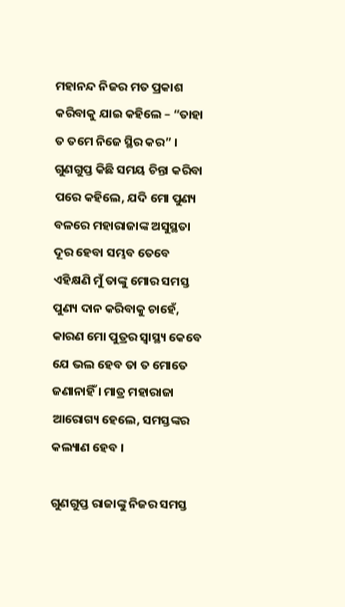ମହାନନ୍ଦ ନିଜର ମତ ପ୍ରକାଶ କରିବାକୁ ଯାଇ କହିଲେ – “ତାହା ତ ତମେ ନିଜେ ସ୍ଥିର କର” । ଗୁଣଗୁପ୍ତ କିଛି ସମୟ ଚିନ୍ତା କରିବା ପରେ କହିଲେ, ଯଦି ମୋ ପୁଣ୍ୟ ବଳରେ ମହାରାଜାଙ୍କ ଅସୁସ୍ଥତା ଦୂର ହେବା ସମ୍ଭବ ତେବେ ଏହିକ୍ଷଣି ମୁଁ ତାଙ୍କୁ ମୋର ସମସ୍ତ ପୁଣ୍ୟ ଦାନ କରିବାକୁ ଚାହେଁ, କାରଣ ମୋ ପୁତ୍ରର ସ୍ୱାସ୍ଥ୍ୟ କେବେ ଯେ ଭଲ ହେବ ତା ତ ମୋତେ ଜଣାନାହିଁ । ମାତ୍ର ମହାରାଜା ଆରୋଗ୍ୟ ହେଲେ, ସମସ୍ତଙ୍କର କଲ୍ୟାଣ ହେବ ।

ଗୁଣଗୁପ୍ତ ରାଜାଙ୍କୁ ନିଜର ସମସ୍ତ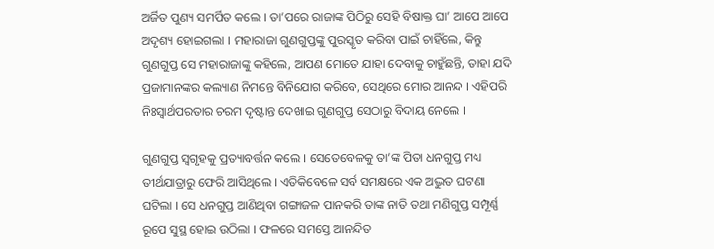ଅର୍ଜିତ ପୁଣ୍ୟ ସମର୍ପିତ କଲେ । ତା’ପରେ ରାଜାଙ୍କ ପିଠିରୁ ସେହି ବିଷାକ୍ତ ଘା’ ଆପେ ଆପେ ଅଦୃଶ୍ୟ ହୋଇଗଲା । ମହାରାଜା ଗୁଣଗୁପ୍ତଙ୍କୁ ପୁରସ୍କୃତ କରିବା ପାଇଁ ଚାହିଁଲେ, କିନ୍ତୁ ଗୁଣଗୁପ୍ତ ସେ ମହାରାଜାଙ୍କୁ କହିଲେ, ଆପଣ ମୋତେ ଯାହା ଦେବାକୁ ଚାହୁଁଛନ୍ତି, ତାହା ଯଦି ପ୍ରଜାମାନଙ୍କର କଲ୍ୟାଣ ନିମନ୍ତେ ବିନିଯୋଗ କରିବେ, ସେଥିରେ ମୋର ଆନନ୍ଦ । ଏହିପରି ନିଃସ୍ୱାର୍ଥପରତାର ଚରମ ଦୃଷ୍ଟାନ୍ତ ଦେଖାଇ ଗୁଣଗୁପ୍ତ ସେଠାରୁ ବିଦାୟ ନେଲେ ।

ଗୁଣଗୁପ୍ତ ସ୍ୱଗୃହକୁ ପ୍ରତ୍ୟାବର୍ତ୍ତନ କଲେ । ସେତେବେଳକୁ ତା’ଙ୍କ ପିତା ଧନଗୁପ୍ତ ମଧ୍ୟ ତୀର୍ଥଯାତ୍ରାରୁ ଫେରି ଆସିଥିଲେ । ଏତିକିବେଳେ ସର୍ବ ସମକ୍ଷରେ ଏକ ଅଦ୍ଭୁତ ଘଟଣା ଘଟିଲା । ସେ ଧନଗୁପ୍ତ ଆଣିଥିବା ଗଙ୍ଗାଜଳ ପାନକରି ତାଙ୍କ ନାତି ତଥା ମଣିଗୁପ୍ତ ସମ୍ପୂର୍ଣ୍ଣ ରୂପେ ସୁସ୍ଥ ହୋଇ ଉଠିଲା । ଫଳରେ ସମସ୍ତେ ଆନନ୍ଦିତ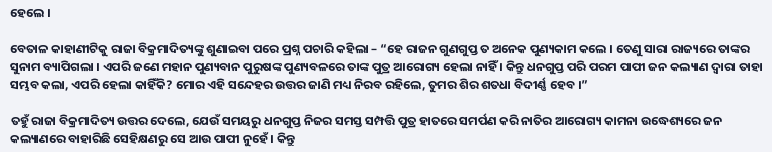ହେଲେ ।

ବେତାଳ କାହାଣୀଟିକୁ ରାଜା ବିକ୍ରମାଦିତ୍ୟଙ୍କୁ ଶୁଣାଇବା ପରେ ପ୍ରଶ୍ନ ପଚାରି କହିଲା – “ହେ ରାଜନ ଗୁଣଗୁପ୍ତ ତ ଅନେକ ପୁଣ୍ୟକାମ କଲେ । ତେଣୁ ସାରା ରାଜ୍ୟରେ ତାଙ୍କର ସୁନାମ ବ୍ୟାପିଗଲା । ଏପରି ଜଣେ ମହାନ ପୁଣ୍ୟବାନ ପୁରୁଷଙ୍କ ପୁଣ୍ୟବଳରେ ତାଙ୍କ ପୁତ୍ର ଆରୋଗ୍ୟ ହେଲା ନାହିଁ । କିନ୍ତୁ ଧନଗୁପ୍ତ ପରି ପରମ ପାପୀ ଜନ କଲ୍ୟାଣ ଦ୍ୱାରା ତାହା ସମ୍ଭବ କଲା, ଏପରି ହେଲା କାହିଁକି? ମୋର ଏହି ସନ୍ଦେହର ଉତ୍ତର ଜାଣି ମଧ୍ୟ ନିରବ ରହିଲେ, ତୁମର ଶିର ଶତଧା ବିଦୀର୍ଣ୍ଣ ହେବ ।”

ତହୁଁ ରାଜା ବିକ୍ରମାଦିତ୍ୟ ଉତ୍ତର ଦେଲେ, ଯେଉଁ ସମୟରୁ ଧନଗୁପ୍ତ ନିଜର ସମସ୍ତ ସମ୍ପତ୍ତି ପୁତ୍ର ହାତରେ ସମର୍ପଣ କରି ନାତିର ଆରୋଗ୍ୟ କାମନା ଉଦ୍ଧେଶ୍ୟରେ ଜନ କଲ୍ୟାଣରେ ବାହାରିଛି ସେହିକ୍ଷଣରୁ ସେ ଆଉ ପାପୀ ନୁହେଁ । କିନ୍ତୁ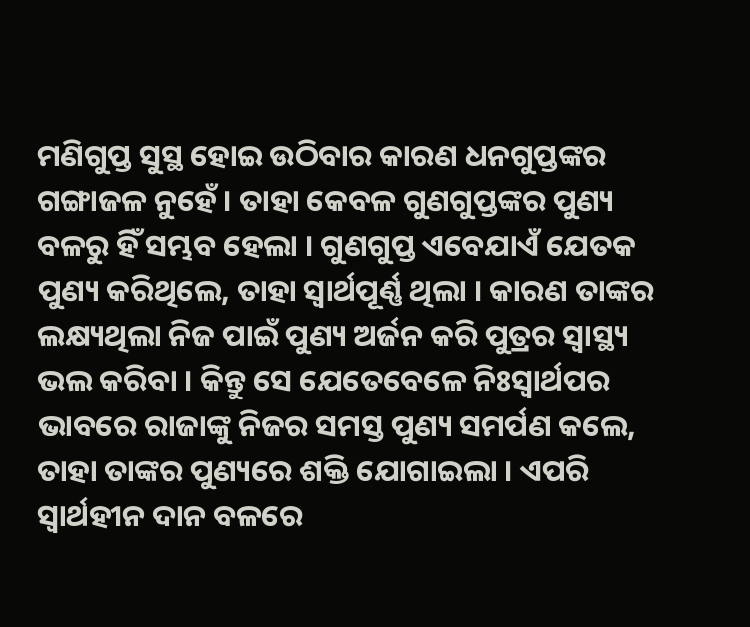ମଣିଗୁପ୍ତ ସୁସ୍ଥ ହୋଇ ଉଠିବାର କାରଣ ଧନଗୁପ୍ତଙ୍କର ଗଙ୍ଗାଜଳ ନୁହେଁ । ତାହା କେବଳ ଗୁଣଗୁପ୍ତଙ୍କର ପୁଣ୍ୟ ବଳରୁ ହିଁ ସମ୍ଭବ ହେଲା । ଗୁଣଗୁପ୍ତ ଏବେଯାଏଁ ଯେତକ ପୁଣ୍ୟ କରିଥିଲେ, ତାହା ସ୍ୱାର୍ଥପୂର୍ଣ୍ଣ ଥିଲା । କାରଣ ତାଙ୍କର ଲକ୍ଷ୍ୟଥିଲା ନିଜ ପାଇଁ ପୁଣ୍ୟ ଅର୍ଜନ କରି ପୁତ୍ରର ସ୍ୱାସ୍ଥ୍ୟ ଭଲ କରିବା । କିନ୍ତୁ ସେ ଯେତେବେଳେ ନିଃସ୍ୱାର୍ଥପର ଭାବରେ ରାଜାଙ୍କୁ ନିଜର ସମସ୍ତ ପୁଣ୍ୟ ସମର୍ପଣ କଲେ, ତାହା ତାଙ୍କର ପୁଣ୍ୟରେ ଶକ୍ତି ଯୋଗାଇଲା । ଏପରି ସ୍ୱାର୍ଥହୀନ ଦାନ ବଳରେ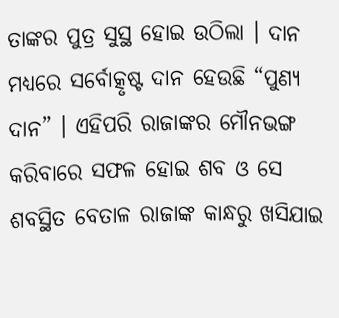ତାଙ୍କର ପୁତ୍ର ସୁସ୍ଥ ହୋଇ ଉଠିଲା । ଦାନ ମଧ୍ୟରେ ସର୍ବୋତ୍କୃଷ୍ଟ ଦାନ ହେଉଛି “ପୁଣ୍ୟ ଦାନ” । ଏହିପରି ରାଜାଙ୍କର ମୌନଭଙ୍ଗ କରିବାରେ ସଫଳ ହୋଇ ଶବ ଓ ସେ ଶବସ୍ଥିତ ବେତାଳ ରାଜାଙ୍କ କାନ୍ଧରୁ ଖସିଯାଇ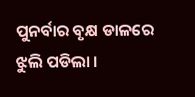ପୁନର୍ବାର ବୃକ୍ଷ ଡାଳରେ ଝୁଲି ପଡିଲା ।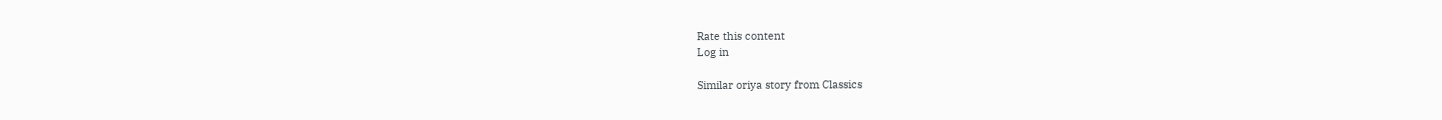Rate this content
Log in

Similar oriya story from Classics